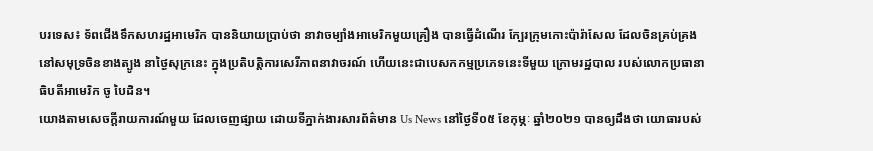បរទេស៖ ទ័ពជើងទឹកសហរដ្ឋអាមេរិក បាននិយាយប្រាប់ថា នាវាចម្បាំងអាមេរិកមួយគ្រឿង បានធ្វើដំណើរ ក្បែរក្រុមកោះប៉ារ៉ាសែល ដែលចិនគ្រប់គ្រង នៅសមុទ្រចិនខាងត្បូង នាថ្ងៃសុក្រនេះ ក្នុងប្រតិបត្តិការសេរីភាពនាវាចរណ៍ ហើយនេះជាបេសកកម្មប្រភេទនេះទីមួយ ក្រោមរដ្ឋបាល របស់លោកប្រធានាធិបតីអាមេរិក ចូ បៃដិន។
យោងតាមសេចក្តីរាយការណ៍មួយ ដែលចេញផ្សាយ ដោយទីភ្នាក់ងារសារព័ត៌មាន Us News នៅថ្ងៃទី០៥ ខែកុម្ភៈ ឆ្នាំ២០២១ បានឲ្យដឹងថា យោធារបស់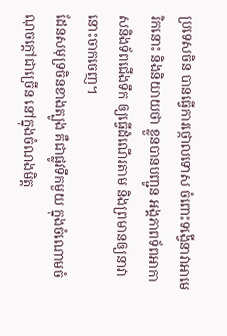ប្រទេសចិន បានធ្វើការថ្កោលទោស ចំពោះទង្វើនាវាអាមេរិកនោះ និងនិយាយថា ខ្លួនបានបញ្ជូន អង្គភាពទ័ពអាកាសនិងទ័ពជើងទឹក ឲ្យធ្វើដំណើរតាម និងព្រមានឲ្យនាវានោះចាកចេញ។
ដែនសមុទ្រចិនខាងត្បូង គឺជាផ្លូវទឹកមួយ ក្នុងចំណោមចំណុចក្តៅជាច្រើន នៅក្នុងចំណងមិត្ត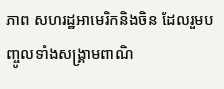ភាព សហរដ្ឋអាមេរិកនិងចិន ដែលរួមបញ្ចូលទាំងសង្គ្រាមពាណិ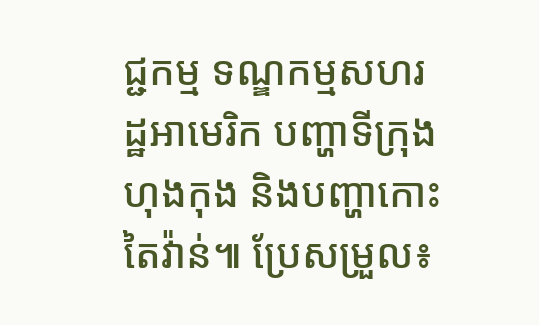ជ្ជកម្ម ទណ្ឌកម្មសហរដ្ឋអាមេរិក បញ្ហាទីក្រុងហុងកុង និងបញ្ហាកោះតៃវ៉ាន់៕ ប្រែសម្រួល៖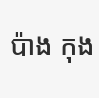ប៉ាង កុង